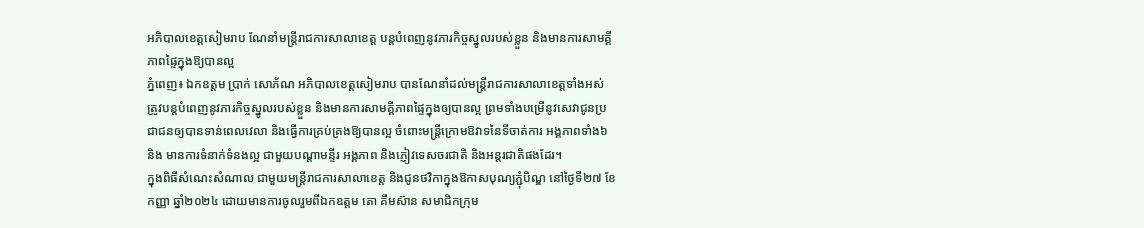អភិបាលខេត្តសៀមរាប ណែនាំមន្ត្រីរាជការសាលាខេត្ត បន្តបំពេញនូវភារកិច្ចស្នូលរបស់ខ្លួន និងមានការសាមគ្គីភាពផ្ទៃក្នុងឱ្យបានល្អ
ភ្នំពេញ៖ ឯកឧត្តម ប្រាក់ សោភ័ណ អភិបាលខេត្តសៀមរាប បានណែនាំដល់មន្ត្រីរាជការសាលាខេត្តទាំងអស់ ត្រូវបន្តបំពេញនូវភារកិច្ចស្នូលរបស់ខ្លួន និងមានការសាមគ្គីភាពផ្ទៃក្នុងឲ្យបានល្អ ព្រមទាំងបម្រើនូវសេវាជូនប្រជាជនឲ្យបានទាន់ពេលវេលា និងធ្វើការគ្រប់គ្រងឱ្យបានល្អ ចំពោះមន្ត្រីក្រោមឱវាទនៃទីចាត់ការ អង្គភាពទាំង៦ និង មានការទំនាក់ទំនងល្អ ជាមួយបណ្តាមន្ទីរ អង្គភាព និងភ្ញៀវទេសចរជាតិ និងអន្តរជាតិផងដែរ។
ក្នុងពិធីសំណេះសំណាល ជាមួយមន្ត្រីរាជការសាលាខេត្ត និងជូនថវិកាក្នុងឱកាសបុណ្យភ្ជុំបិណ្ឌ នៅថ្ងៃទី២៧ ខែកញ្ញា ឆ្នាំ២០២៤ ដោយមានការចូលរួមពីឯកឧត្តម តោ គឹមស៊ាន សមាជិកក្រុម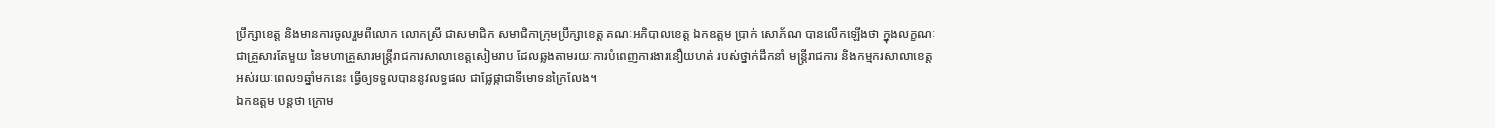ប្រឹក្សាខេត្ត និងមានការចូលរួមពីលោក លោកស្រី ជាសមាជិក សមាជិកាក្រុមប្រឹក្សាខេត្ត គណៈអភិបាលខេត្ត ឯកឧត្តម ប្រាក់ សោភ័ណ បានលើកឡើងថា ក្នុងលក្ខណៈជាគ្រួសារតែមួយ នៃមហាគ្រួសារមន្ត្រីរាជការសាលាខេត្តសៀមរាប ដែលឆ្លងតាមរយៈការបំពេញការងារនឿយហត់ របស់ថ្នាក់ដឹកនាំ មន្ត្រីរាជការ និងកម្មករសាលាខេត្ត អស់រយៈពេល១ឆ្នាំមកនេះ ធ្វើឲ្យទទួលបាននូវលទ្ធផល ជាផ្លែផ្កាជាទីមោទនក្រៃលែង។
ឯកឧត្តម បន្តថា ក្រោម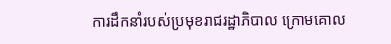ការដឹកនាំរបស់ប្រមុខរាជរដ្ឋាភិបាល ក្រោមគោល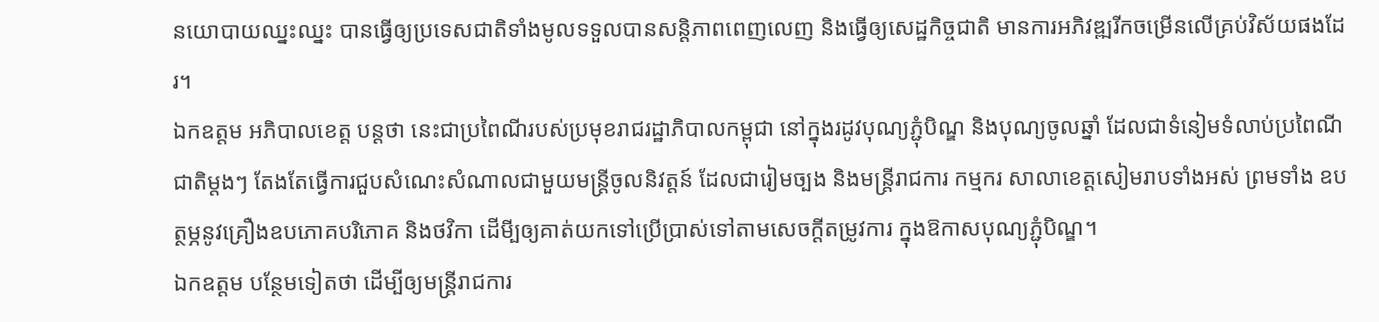នយោបាយឈ្នះឈ្នះ បានធ្វើឲ្យប្រទេសជាតិទាំងមូលទទួលបានសន្តិភាពពេញលេញ និងធ្វើឲ្យសេដ្ឋកិច្ចជាតិ មានការអភិវឌ្ឍរីកចម្រើនលើគ្រប់វិស័យផងដែរ។
ឯកឧត្តម អភិបាលខេត្ត បន្ដថា នេះជាប្រពៃណីរបស់ប្រមុខរាជរដ្ឋាភិបាលកម្ពុជា នៅក្នុងរដូវបុណ្យភ្ជុំបិណ្ឌ និងបុណ្យចូលឆ្នាំ ដែលជាទំនៀមទំលាប់ប្រពៃណីជាតិម្តងៗ តែងតែធ្វើការជួបសំណេះសំណាលជាមួយមន្ត្រីចូលនិវត្តន៍ ដែលជារៀមច្បង និងមន្ត្រីរាជការ កម្មករ សាលាខេត្តសៀមរាបទាំងអស់ ព្រមទាំង ឧបត្ថម្ភនូវគ្រឿងឧបភោគបរិភោគ និងថវិកា ដើមី្បឲ្យគាត់យកទៅប្រើប្រាស់ទៅតាមសេចក្តីតម្រូវការ ក្នុងឱកាសបុណ្យភ្ជុំបិណ្ឌ។
ឯកឧត្តម បន្ថែមទៀតថា ដើម្បីឲ្យមន្រ្ដីរាជការ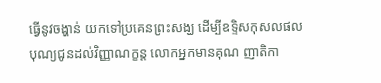ធ្វើនូវចង្ហាន់ យកទៅប្រគេនព្រះសង្ឃ ដើម្បីឧទិ្ទសកុសលផល បុណ្យជូនដល់វិញ្ញាណក្ខន្ត លោកអ្នកមានគុណ ញាតិកា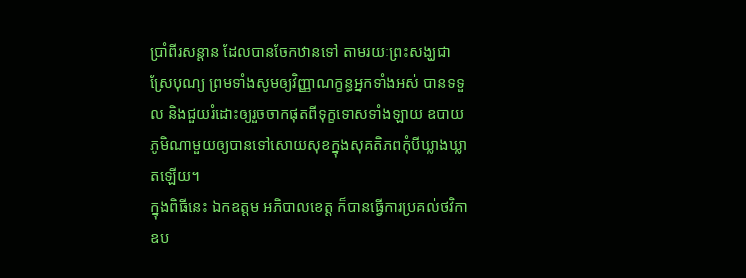ប្រាំពីរសន្ដាន ដែលបានចែកឋានទៅ តាមរយៈព្រះសង្ឃជាស្រែបុណ្យ ព្រមទាំងសូមឲ្យវិញ្ញាណក្ខន្ធអ្នកទាំងអស់ បានទទួល និងជួយរំដោះឲ្យរួចចាកផុតពីទុក្ខទោសទាំងឡាយ ឧបាយភូមិណាមួយឲ្យបានទៅសោយសុខក្នុងសុគតិភពកុំបីឃ្លាងឃ្លាតឡើយ។
ក្នុងពិធីនេះ ឯកឧត្តម អភិបាលខេត្ត ក៏បានធ្វើការប្រគល់ថវិកាឧប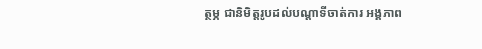ត្ថម្ភ ជានិមិត្តរូបដល់បណ្តាទីចាត់ការ អង្គភាព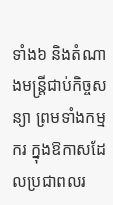ទាំង៦ និងតំណាងមន្ត្រីជាប់កិច្ចសន្យា ព្រមទាំងកម្មករ ក្នុងឱកាសដែលប្រជាពលរ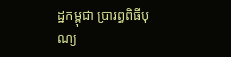ដ្ឋកម្ពុជា ប្រារព្ធពិធីបុណ្យ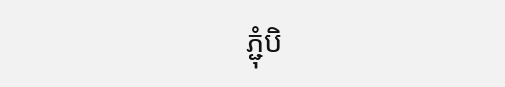ភ្ជុំបិ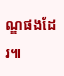ណ្ឌផងដែរ៕